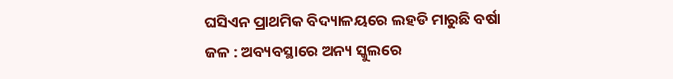ଘସିଏନ ପ୍ରାଥମିକ ବିଦ୍ୟାଳୟରେ ଲହଡି ମାରୁଛି ବର୍ଷା ଜଳ : ଅବ୍ୟବସ୍ଥାରେ ଅନ୍ୟ ସ୍କୁଲରେ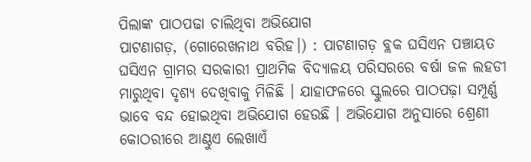ପିଲାଙ୍କ ପାଠପଢା ଚାଲିଥିବା ଅଭିଯୋଗ
ପାଟଣାଗଡ଼, (ଗୋରେଖନାଥ ବରିହ।) : ପାଟଣାଗଡ଼ ବ୍ଲକ ଘସିଏନ ପଞ୍ଚାୟତ ଘସିଏନ ଗ୍ରାମର ସରକାରୀ ପ୍ରାଥମିକ ବିଦ୍ୟାଳୟ ପରିସରରେ ବର୍ଷା ଜଳ ଲହଡୀ ମାରୁଥିବା ଦୃଶ୍ୟ ଦେଖିବାକୁ ମିଳିଛି । ଯାହାଫଳରେ ସ୍କୁଲରେ ପାଠପଢ଼ା ସମ୍ପୂର୍ଣ୍ଣ ଭାବେ ବନ୍ଦ ହୋଇଥିବା ଅଭିଯୋଗ ହେଉଛି । ଅଭିଯୋଗ ଅନୁସାରେ ଶ୍ରେଣୀ କୋଠରୀରେ ଆଣ୍ଠୁଏ ଲେଖାଏଁ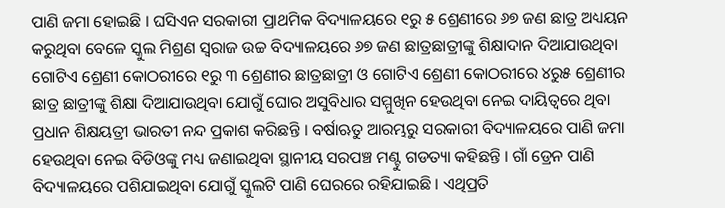ପାଣି ଜମା ହୋଇଛି । ଘସିଏନ ସରକାରୀ ପ୍ରାଥମିକ ବିଦ୍ୟାଳୟରେ ୧ରୁ ୫ ଶ୍ରେଣୀରେ ୬୭ ଜଣ ଛାତ୍ର ଅଧ୍ୟୟନ କରୁଥିବା ବେଳେ ସ୍କୁଲ ମିଶ୍ରଣ ସ୍ଵରାଜ ଉଚ୍ଚ ବିଦ୍ୟାଳୟରେ ୬୭ ଜଣ ଛାତ୍ରଛାତ୍ରୀଙ୍କୁ ଶିକ୍ଷାଦାନ ଦିଆଯାଉଥିବା ଗୋଟିଏ ଶ୍ରେଣୀ କୋଠରୀରେ ୧ରୁ ୩ ଶ୍ରେଣୀର ଛାତ୍ରଛାତ୍ରୀ ଓ ଗୋଟିଏ ଶ୍ରେଣୀ କୋଠରୀରେ ୪ରୁ୫ ଶ୍ରେଣୀର ଛାତ୍ର ଛାତ୍ରୀଙ୍କୁ ଶିକ୍ଷା ଦିଆଯାଉଥିବା ଯୋଗୁଁ ଘୋର ଅସୁବିଧାର ସମ୍ମୁଖିନ ହେଉଥିବା ନେଇ ଦାୟିତ୍ୱରେ ଥିବା ପ୍ରଧାନ ଶିକ୍ଷୟତ୍ରୀ ଭାରତୀ ନନ୍ଦ ପ୍ରକାଶ କରିଛନ୍ତି । ବର୍ଷାଋତୁ ଆରମ୍ଭରୁ ସରକାରୀ ବିଦ୍ୟାଳୟରେ ପାଣି ଜମା ହେଉଥିବା ନେଇ ବିଡିଓଙ୍କୁ ମଧ୍ୟ ଜଣାଇଥିବା ସ୍ଥାନୀୟ ସରପଞ୍ଚ ମଣ୍ଟୁ ଗଡତ୍ୟା କହିଛନ୍ତି । ଗାଁ ଡ୍ରେନ ପାଣି ବିଦ୍ୟାଳୟରେ ପଶିଯାଇଥିବା ଯୋଗୁଁ ସ୍କୁଲଟି ପାଣି ଘେରରେ ରହିଯାଇଛି । ଏଥିପ୍ରତି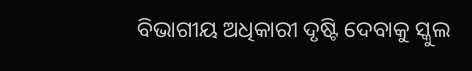ବିଭାଗୀୟ ଅଧିକାରୀ ଦୃଷ୍ଟି ଦେବାକୁ ସ୍କୁଲ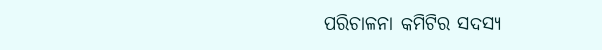ପରିଚାଳନା କମିଟିର ସଦସ୍ୟ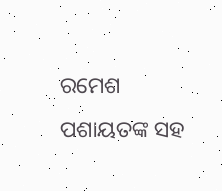ରମେଶ ପଶାୟତଙ୍କ ସହ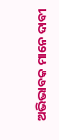ଅଭିଭାବକ ମାନେ ଦାବୀ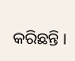କରିଛନ୍ତି ।